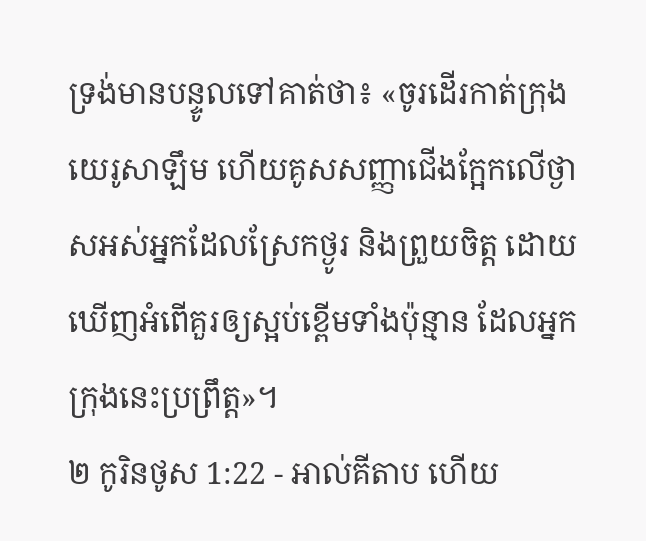ទ្រង់មានបន្ទូលទៅគាត់ថា៖ «ចូរដើរកាត់ក្រុងយេរូសាឡឹម ហើយគូសសញ្ញាជើងក្អែកលើថ្ងាសអស់អ្នកដែលស្រែកថ្ងូរ និងព្រួយចិត្ត ដោយឃើញអំពើគួរឲ្យស្អប់ខ្ពើមទាំងប៉ុន្មាន ដែលអ្នកក្រុងនេះប្រព្រឹត្ត»។
២ កូរិនថូស 1:22 - អាល់គីតាប ហើយ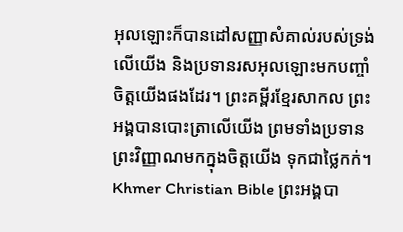អុលឡោះក៏បានដៅសញ្ញាសំគាល់របស់ទ្រង់លើយើង និងប្រទានរសអុលឡោះមកបញ្ចាំចិត្ដយើងផងដែរ។ ព្រះគម្ពីរខ្មែរសាកល ព្រះអង្គបានបោះត្រាលើយើង ព្រមទាំងប្រទានព្រះវិញ្ញាណមកក្នុងចិត្តយើង ទុកជាថ្លៃកក់។ Khmer Christian Bible ព្រះអង្គបា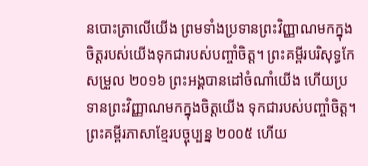នបោះត្រាលើយើង ព្រមទាំងប្រទានព្រះវិញ្ញាណមកក្នុងចិត្ដរបស់យើងទុកជារបស់បញ្ចាំចិត្ដ។ ព្រះគម្ពីរបរិសុទ្ធកែសម្រួល ២០១៦ ព្រះអង្គបានដៅចំណាំយើង ហើយប្រទានព្រះវិញ្ញាណមកក្នុងចិត្តយើង ទុកជារបស់បញ្ចាំចិត្ត។ ព្រះគម្ពីរភាសាខ្មែរបច្ចុប្បន្ន ២០០៥ ហើយ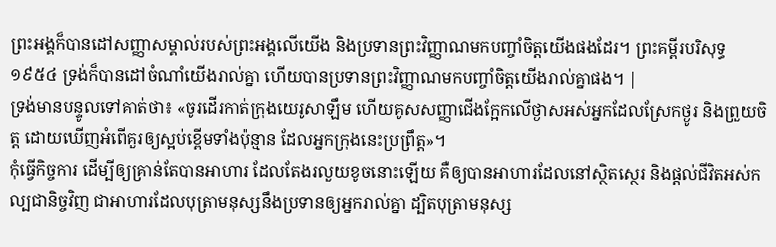ព្រះអង្គក៏បានដៅសញ្ញាសម្គាល់របស់ព្រះអង្គលើយើង និងប្រទានព្រះវិញ្ញាណមកបញ្ចាំចិត្តយើងផងដែរ។ ព្រះគម្ពីរបរិសុទ្ធ ១៩៥៤ ទ្រង់ក៏បានដៅចំណាំយើងរាល់គ្នា ហើយបានប្រទានព្រះវិញ្ញាណមកបញ្ចាំចិត្តយើងរាល់គ្នាផង។ |
ទ្រង់មានបន្ទូលទៅគាត់ថា៖ «ចូរដើរកាត់ក្រុងយេរូសាឡឹម ហើយគូសសញ្ញាជើងក្អែកលើថ្ងាសអស់អ្នកដែលស្រែកថ្ងូរ និងព្រួយចិត្ត ដោយឃើញអំពើគួរឲ្យស្អប់ខ្ពើមទាំងប៉ុន្មាន ដែលអ្នកក្រុងនេះប្រព្រឹត្ត»។
កុំធ្វើកិច្ចការ ដើម្បីឲ្យគ្រាន់តែបានអាហារ ដែលតែងរលួយខូចនោះឡើយ គឺឲ្យបានអាហារដែលនៅស្ថិតស្ថេរ និងផ្ដល់ជីវិតអស់កល្បជានិច្ចវិញ ជាអាហារដែលបុត្រាមនុស្សនឹងប្រទានឲ្យអ្នករាល់គ្នា ដ្បិតបុត្រាមនុស្ស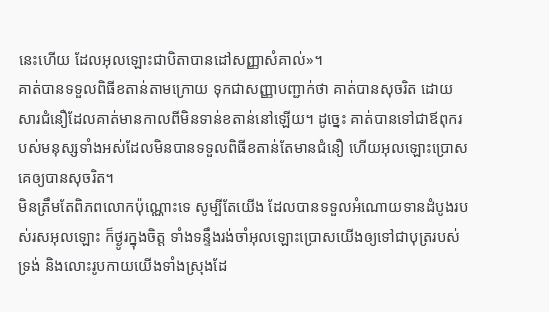នេះហើយ ដែលអុលឡោះជាបិតាបានដៅសញ្ញាសំគាល់»។
គាត់បានទទួលពិធីខតាន់តាមក្រោយ ទុកជាសញ្ញាបញ្ជាក់ថា គាត់បានសុចរិត ដោយសារជំនឿដែលគាត់មានកាលពីមិនទាន់ខតាន់នៅឡើយ។ ដូច្នេះ គាត់បានទៅជាឪពុករបស់មនុស្សទាំងអស់ដែលមិនបានទទួលពិធីខតាន់តែមានជំនឿ ហើយអុលឡោះប្រោសគេឲ្យបានសុចរិត។
មិនត្រឹមតែពិភពលោកប៉ុណ្ណោះទេ សូម្បីតែយើង ដែលបានទទួលអំណោយទានដំបូងរបស់រសអុលឡោះ ក៏ថ្ងូរក្នុងចិត្ដ ទាំងទន្ទឹងរង់ចាំអុលឡោះប្រោសយើងឲ្យទៅជាបុត្ររបស់ទ្រង់ និងលោះរូបកាយយើងទាំងស្រុងដែ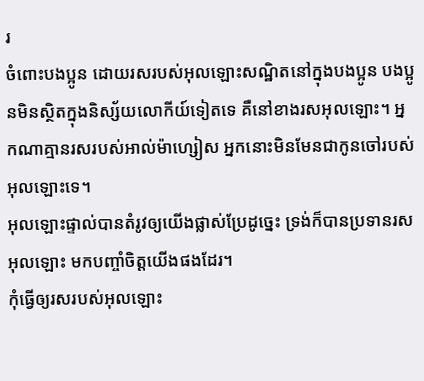រ
ចំពោះបងប្អូន ដោយរសរបស់អុលឡោះសណ្ឋិតនៅក្នុងបងប្អូន បងប្អូនមិនស្ថិតក្នុងនិស្ស័យលោកីយ៍ទៀតទេ គឺនៅខាងរសអុលឡោះ។ អ្នកណាគ្មានរសរបស់អាល់ម៉ាហ្សៀស អ្នកនោះមិនមែនជាកូនចៅរបស់អុលឡោះទេ។
អុលឡោះផ្ទាល់បានតំរូវឲ្យយើងផ្លាស់ប្រែដូច្នេះ ទ្រង់ក៏បានប្រទានរសអុលឡោះ មកបញ្ចាំចិត្ដយើងផងដែរ។
កុំធ្វើឲ្យរសរបស់អុលឡោះ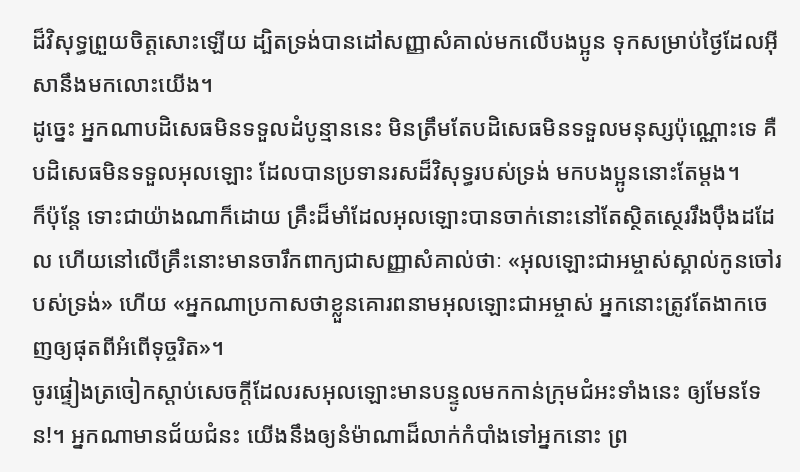ដ៏វិសុទ្ធព្រួយចិត្តសោះឡើយ ដ្បិតទ្រង់បានដៅសញ្ញាសំគាល់មកលើបងប្អូន ទុកសម្រាប់ថ្ងៃដែលអ៊ីសានឹងមកលោះយើង។
ដូច្នេះ អ្នកណាបដិសេធមិនទទួលដំបូន្មាននេះ មិនត្រឹមតែបដិសេធមិនទទួលមនុស្សប៉ុណ្ណោះទេ គឺបដិសេធមិនទទួលអុលឡោះ ដែលបានប្រទានរសដ៏វិសុទ្ធរបស់ទ្រង់ មកបងប្អូននោះតែម្ដង។
ក៏ប៉ុន្ដែ ទោះជាយ៉ាងណាក៏ដោយ គ្រឹះដ៏មាំដែលអុលឡោះបានចាក់នោះនៅតែស្ថិតស្ថេររឹងប៉ឹងដដែល ហើយនៅលើគ្រឹះនោះមានចារឹកពាក្យជាសញ្ញាសំគាល់ថាៈ «អុលឡោះជាអម្ចាស់ស្គាល់កូនចៅរបស់ទ្រង់» ហើយ «អ្នកណាប្រកាសថាខ្លួនគោរពនាមអុលឡោះជាអម្ចាស់ អ្នកនោះត្រូវតែងាកចេញឲ្យផុតពីអំពើទុច្ចរិត»។
ចូរផ្ទៀងត្រចៀកស្ដាប់សេចក្ដីដែលរសអុលឡោះមានបន្ទូលមកកាន់ក្រុមជំអះទាំងនេះ ឲ្យមែនទែន!។ អ្នកណាមានជ័យជំនះ យើងនឹងឲ្យនំម៉ាណាដ៏លាក់កំបាំងទៅអ្នកនោះ ព្រ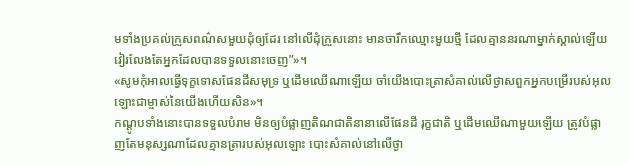មទាំងប្រគល់ក្រួសពណ៌សមួយដុំឲ្យដែរ នៅលើដុំក្រួសនោះ មានចារឹកឈ្មោះមួយថ្មី ដែលគ្មាននរណាម្នាក់ស្គាល់ឡើយ វៀរលែងតែអ្នកដែលបានទទួលនោះចេញ”»។
«សូមកុំអាលធ្វើទុក្ខទោសផែនដីសមុទ្រ ឬដើមឈើណាឡើយ ចាំយើងបោះត្រាសំគាល់លើថ្ងាសពួកអ្នកបម្រើរបស់អុលឡោះជាម្ចាស់នៃយើងហើយសិន»។
កណ្ដូបទាំងនោះបានទទួលបំរាម មិនឲ្យបំផ្លាញតិណជាតិនានាលើផែនដី រុក្ខជាតិ ឬដើមឈើណាមួយឡើយ ត្រូវបំផ្លាញតែមនុស្សណាដែលគ្មានត្រារបស់អុលឡោះ បោះសំគាល់នៅលើថ្ងា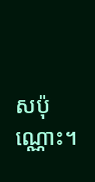សប៉ុណ្ណោះ។